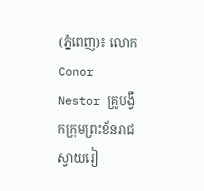(ភ្នំពេញ)៖ លោក Conor Nestor គ្រូបង្វឹកក្រុមព្រះខ័នរាជស្វាយរៀ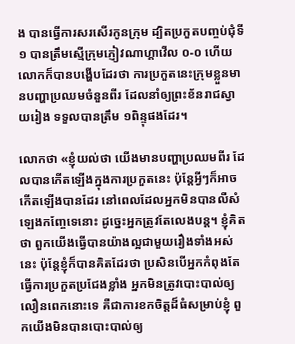ង បានធ្វើការសរសើរកូនក្រុម ដ្បិតប្រកួតបញ្ចប់ជុំទី១ បានត្រឹមស្មើក្រុមភ្ញៀវណាហ្គាវើល ០-០ ហើយលោកក៏បានបង្ហើបដែរថា ការប្រកួតនេះក្រុមខ្លួនមានបញ្ហាប្រឈមចំនួនពីរ ដែលនាំឲ្យព្រះខ័នរាជស្វាយរៀង ទទួលបានត្រឹម ១ពិន្ទុផងដែរ។

លោកថា «ខ្ញុំយល់ថា យើងមានបញ្ហាប្រឈមពីរ ដែលបានកើតឡើងក្នុងការប្រកួតនេះ ប៉ុន្ដែអ្វីៗក៏អាចកើតឡើងបានដែរ នៅពេលដែលអ្នកមិនបានលឺសំឡេងកញ្ចែទេនោះ ដូច្នេះអ្នកត្រូវតែលេងបន្ដ។ ខ្ញុំគិតថា ពួកយើងធ្វើបានយ៉ាងល្អជាមួយរឿងទាំងអស់នេះ ប៉ុន្ដែខ្ញុំក៏បានគិតដែរថា ប្រសិនបើអ្នកកំពុងតែធ្វើការប្រកួតប្រជែងខ្លាំង អ្នកមិនត្រូវបោះបាល់ឲ្យលឿនពេកនោះទេ គឺជាការខកចិត្តដ៏ធំសម្រាប់ខ្ញុំ ពួកយើងមិនបានបោះបាល់ឲ្យ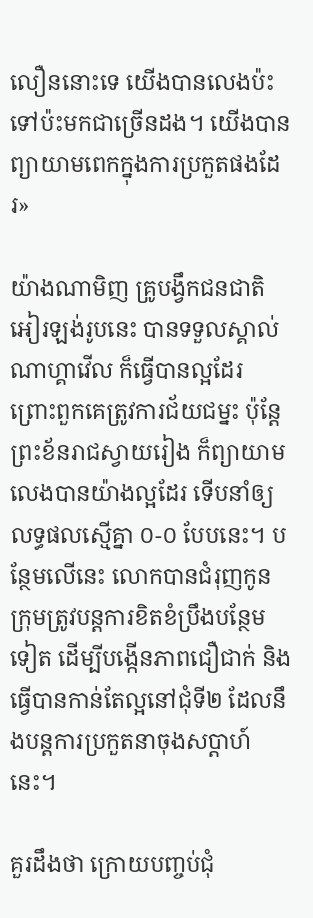លឿននោះទេ យើងបានលេងប៉ះទៅប៉ះមកជាច្រើនដង។ យើងបានព្យាយាមពេកក្នុងការប្រកួតផងដែរ»

យ៉ាងណាមិញ គ្រូបង្វឹកជនជាតិអៀរឡង់រូបនេះ បានទទួលស្គាល់ណាហ្គាវើល ក៏ធ្វើបានល្អដែរ ព្រោះពួកគេត្រូវការជ័យជម្នះ ប៉ុន្ដែព្រះខ័នរាជស្វាយរៀង ក៏ព្យាយាមលេងបានយ៉ាងល្អដែរ ទើបនាំឲ្យលទ្ធផលស្មើគ្នា ០-០ បែបនេះ។ បន្ថែមលើនេះ លោកបានជំរុញកូនក្រុមត្រូវបន្ដការខិតខំប្រឹងបន្ថែមទៀត ដើម្បីបង្កើនភាពជឿជាក់ និងធ្វើបានកាន់តែល្អនៅជុំទី២ ដែលនឹងបន្ដការប្រកួតនាចុងសប្ដាហ៍នេះ។

គួរដឹងថា ក្រោយបញ្ចប់ជុំ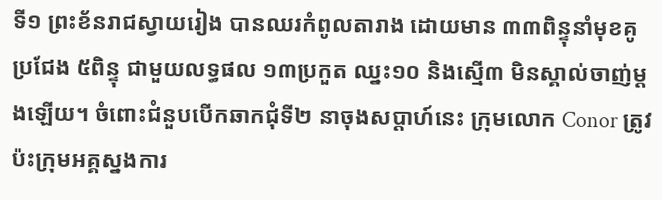ទី១ ព្រះខ័នរាជស្វាយរៀង បានឈរកំពូលតារាង ដោយមាន ៣៣ពិន្ទុនាំមុខគូប្រជែង ៥ពិន្ទុ ជាមួយលទ្ធផល ១៣ប្រកួត ឈ្នះ១០ និងស្មើ៣ មិនស្គាល់ចាញ់ម្ដងឡើយ។ ចំពោះជំនួបបើកឆាកជុំទី២ នាចុងសប្ដាហ៍នេះ ក្រុមលោក Conor ត្រូវប៉ះក្រុមអគ្គស្នងការ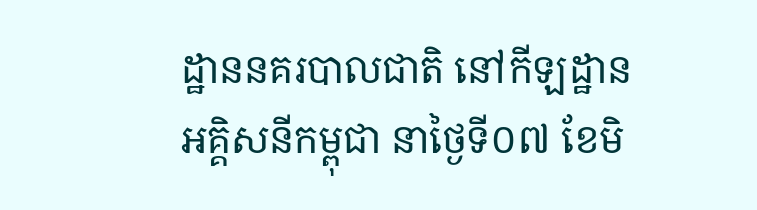ដ្ឋាននគរបាលជាតិ នៅកីឡដ្ឋានអគ្គិសនីកម្ពុជា នាថ្ងៃទី០៧ ខែមិ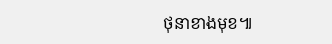ថុនាខាងមុខ៕